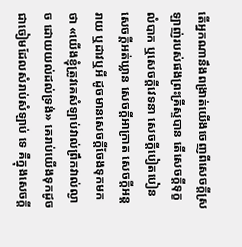តើអ្នកណានឹងពង្រាត់យើងចេញពីសេចក្ដីស្រឡាញ់របស់ផងព្រះគ្រីស្ទបាន តើសេចក្ដីទុក្ខលំបាក ឬសេចក្ដីវេទនា សេចក្ដីបៀតបៀន សេចក្ដីអត់ឃ្លាន សេចក្ដីអាក្រាត សេចក្ដីអន្តរាយ ឬដាវឬអី ដូចមានសេចក្ដីចែងទុកមកថា «យើងខ្ញុំត្រូវគេសំឡាប់វាល់ព្រឹកវាល់ល្ងាច ដោយយល់ដល់ទ្រង់» គេរាប់យើងទុកដូចជាចៀមដែលសំរាប់សំឡាប់ ទេ គឺក្នុងសេចក្ដី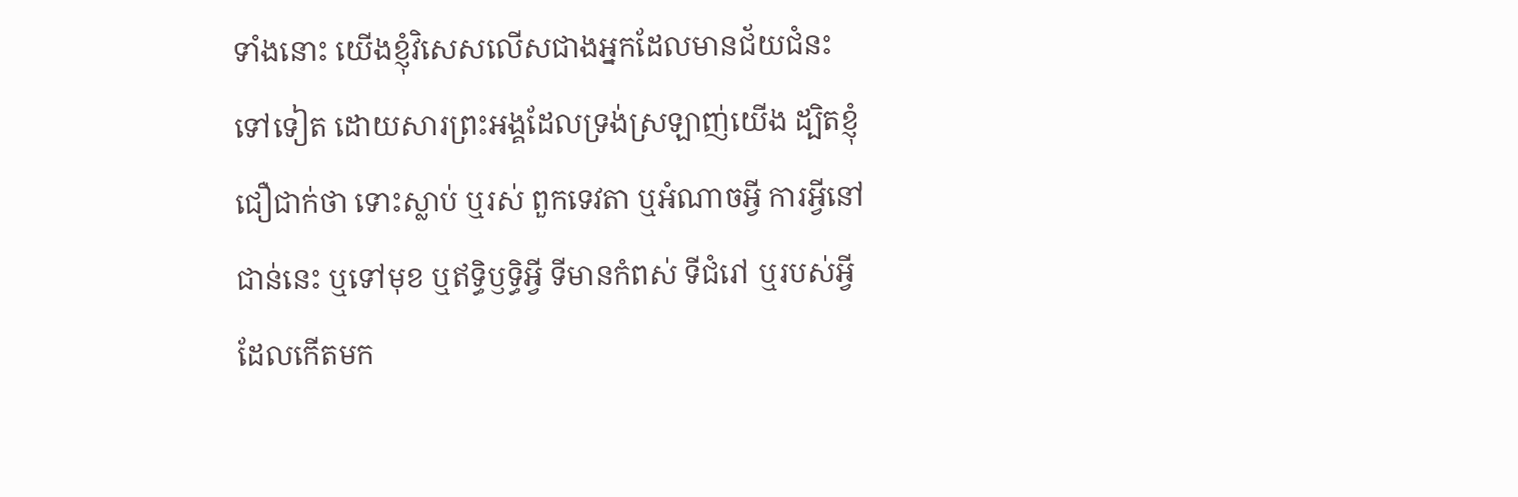ទាំងនោះ យើងខ្ញុំវិសេសលើសជាងអ្នកដែលមានជ័យជំនះទៅទៀត ដោយសារព្រះអង្គដែលទ្រង់ស្រឡាញ់យើង ដ្បិតខ្ញុំជឿជាក់ថា ទោះស្លាប់ ឬរស់ ពួកទេវតា ឬអំណាចអ្វី ការអ្វីនៅជាន់នេះ ឬទៅមុខ ឬឥទ្ធិឫទ្ធិអ្វី ទីមានកំពស់ ទីជំរៅ ឬរបស់អ្វីដែលកើតមក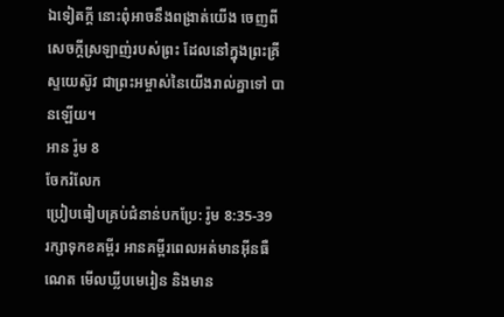ឯទៀតក្តី នោះពុំអាចនឹងពង្រាត់យើង ចេញពីសេចក្ដីស្រឡាញ់របស់ព្រះ ដែលនៅក្នុងព្រះគ្រីស្ទយេស៊ូវ ជាព្រះអម្ចាស់នៃយើងរាល់គ្នាទៅ បានឡើយ។
អាន រ៉ូម 8
ចែករំលែក
ប្រៀបធៀបគ្រប់ជំនាន់បកប្រែ: រ៉ូម 8:35-39
រក្សាទុកខគម្ពីរ អានគម្ពីរពេលអត់មានអ៊ីនធឺណេត មើលឃ្លីបមេរៀន និងមាន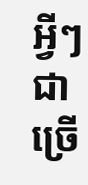អ្វីៗជាច្រើ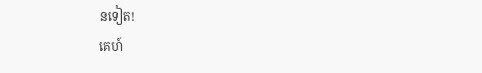នទៀត!
គេហ៍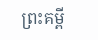ព្រះគម្ពី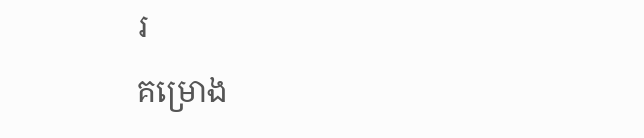រ
គម្រោង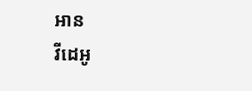អាន
វីដេអូ